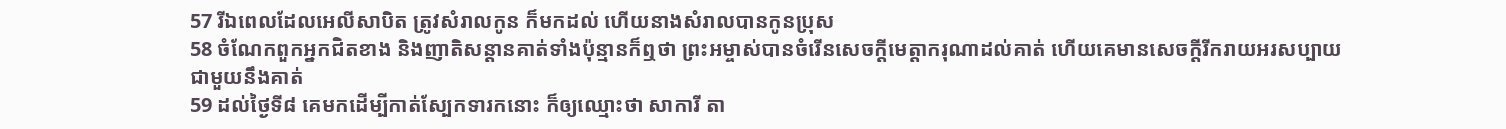57 រីឯពេលដែលអេលីសាបិត ត្រូវសំរាលកូន ក៏មកដល់ ហើយនាងសំរាលបានកូនប្រុស
58 ចំណែកពួកអ្នកជិតខាង និងញាតិសន្តានគាត់ទាំងប៉ុន្មានក៏ឮថា ព្រះអម្ចាស់បានចំរើនសេចក្ដីមេត្តាករុណាដល់គាត់ ហើយគេមានសេចក្ដីរីករាយអរសប្បាយជាមួយនឹងគាត់
59 ដល់ថ្ងៃទី៨ គេមកដើម្បីកាត់ស្បែកទារកនោះ ក៏ឲ្យឈ្មោះថា សាការី តា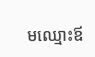មឈ្មោះឪ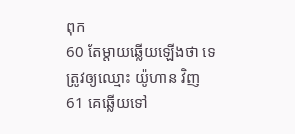ពុក
60 តែម្តាយឆ្លើយឡើងថា ទេ ត្រូវឲ្យឈ្មោះ យ៉ូហាន វិញ
61 គេឆ្លើយទៅ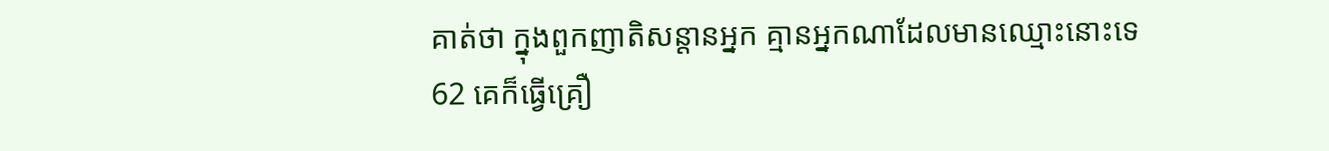គាត់ថា ក្នុងពួកញាតិសន្តានអ្នក គ្មានអ្នកណាដែលមានឈ្មោះនោះទេ
62 គេក៏ធ្វើគ្រឿ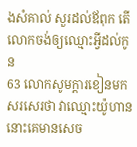ងសំគាល់ សួរដល់ឪពុក តើលោកចង់ឲ្យឈ្មោះអ្វីដល់កូន
63 លោកសូមក្តារខៀនមកសរសេរថា វាឈ្មោះយ៉ូហាន នោះគេមានសេច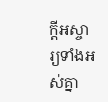ក្ដីអស្ចារ្យទាំងអស់គ្នា